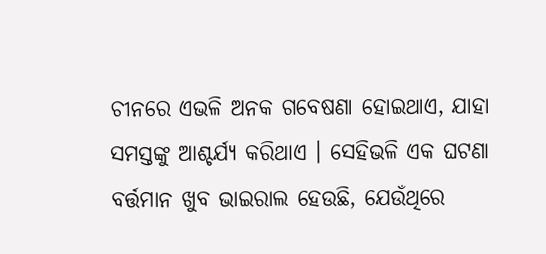ଚୀନରେ ଏଭଳି ଅନକ ଗବେଷଣା ହୋଇଥାଏ, ଯାହା ସମସ୍ତଙ୍କୁ ଆଶ୍ଚର୍ଯ୍ୟ କରିଥାଏ । ସେହିଭଳି ଏକ ଘଟଣା ବର୍ତ୍ତମାନ ଖୁବ ଭାଇରାଲ ହେଉଛି, ଯେଉଁଥିରେ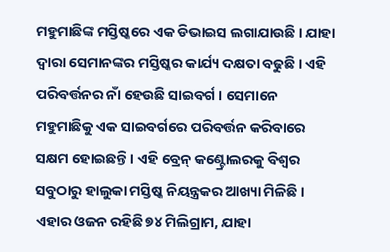ମହୁମାଛିଙ୍କ ମସ୍ତିଷ୍କରେ ଏକ ଡିଭାଇସ ଲଗାଯାଉଛି । ଯାହା ଦ୍ୱାରା ସେମାନଙ୍କର ମସ୍ତିଷ୍କର କାର୍ଯ୍ୟ ଦକ୍ଷତା ବଢୁଛି । ଏହି ପରିବର୍ତ୍ତନର ନାଁ ହେଉଛି ସାଇବର୍ଗ । ସେମାନେ ମହୁମାଛିକୁ ଏକ ସାଇବର୍ଗରେ ପରିବର୍ତ୍ତନ କରିବାରେ ସକ୍ଷମ ହୋଇଛନ୍ତି । ଏହି ବ୍ରେନ୍ କଣ୍ଟ୍ରୋଲରକୁ ବିଶ୍ୱର ସବୁଠାରୁ ହାଲୁକା ମସ୍ତିଷ୍କ ନିୟନ୍ତ୍ରକର ଆଖ୍ୟା ମିଳିଛି । ଏହାର ଓଜନ ରହିଛି ୭୪ ମିଲିଗ୍ରାମ, ଯାହା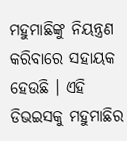ମହୁମାଛିଙ୍କୁ ନିୟନ୍ତ୍ରଣ କରିବାରେ ସହାୟକ ହେଉଛି । ଏହି ଡିଭଇସକୁ ମହୁମାଛିର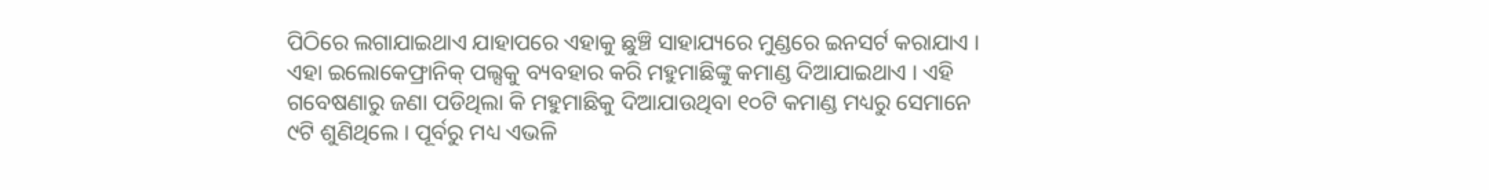ପିଠିରେ ଲଗାଯାଇଥାଏ ଯାହାପରେ ଏହାକୁ ଛୁଞ୍ଚି ସାହାଯ୍ୟରେ ମୁଣ୍ଡରେ ଇନସର୍ଟ କରାଯାଏ । ଏହା ଇଲୋକେଫ୍ରାନିକ୍ ପଲ୍ସକୁ ବ୍ୟବହାର କରି ମହୁମାଛିଙ୍କୁ କମାଣ୍ଡ ଦିଆଯାଇଥାଏ । ଏହି ଗବେଷଣାରୁ ଜଣା ପଡିଥିଲା କି ମହୁମାଛିକୁ ଦିଆଯାଉଥିବା ୧୦ଟି କମାଣ୍ଡ ମଧ୍ୟରୁ ସେମାନେ ୯ଟି ଶୁଣିଥିଲେ । ପୂର୍ବରୁ ମଧ୍ୟ ଏଭଳି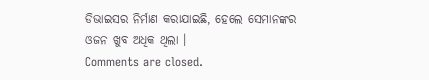ଡିଭାଇସର ନିର୍ମାଣ କରାଯାଇଛି, ହେଲେ ସେମାନଙ୍କର ଓଜନ ଖୁବ ଅଧିକ ଥିଲା ।
Comments are closed.